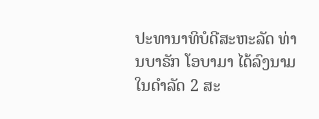ປະທານາທິບໍດີສະຫະລັດ ທ່ານບາຣັກ ໂອບາມາ ໄດ້ລົງນາມ
ໃນດຳລັດ 2 ສະ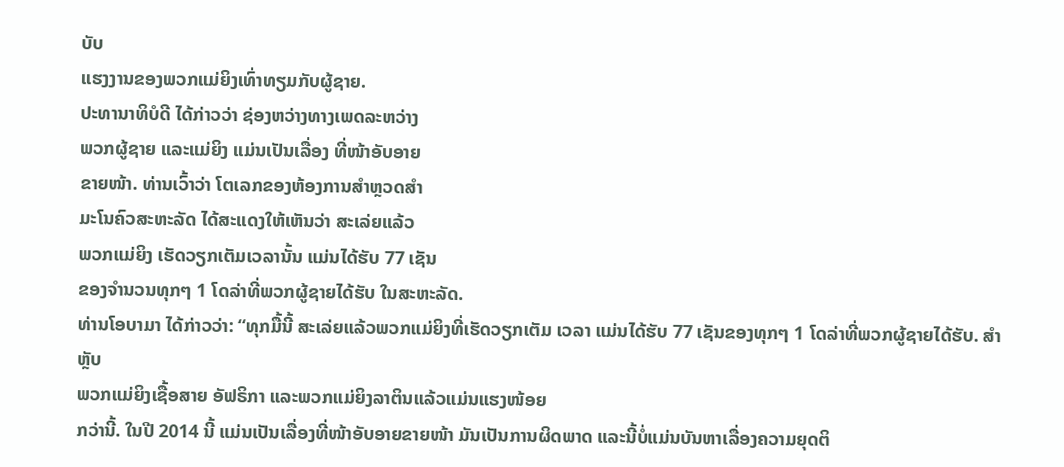ບັບ
ແຮງງານຂອງພວກແມ່ຍິງເທົ່າທຽມກັບຜູ້ຊາຍ.
ປະທານາທິບໍດີ ໄດ້ກ່າວວ່າ ຊ່ອງຫວ່າງທາງເພດລະຫວ່າງ
ພວກຜູ້ຊາຍ ແລະແມ່ຍິງ ແມ່ນເປັນເລື່ອງ ທີ່ໜ້າອັບອາຍ
ຂາຍໜ້າ. ທ່ານເວົ້າວ່າ ໂຕເລກຂອງຫ້ອງການສຳຫຼວດສຳ
ມະໂນຄົວສະຫະລັດ ໄດ້ສະແດງໃຫ້ເຫັນວ່າ ສະເລ່ຍແລ້ວ
ພວກແມ່ຍິງ ເຮັດວຽກເຕັມເວລານັ້ນ ແມ່ນໄດ້ຮັບ 77 ເຊັນ
ຂອງຈຳນວນທຸກໆ 1 ໂດລ່າທີ່ພວກຜູ້ຊາຍໄດ້ຮັບ ໃນສະຫະລັດ.
ທ່ານໂອບາມາ ໄດ້ກ່າວວ່າ: “ທຸກມື້ນີ້ ສະເລ່ຍແລ້ວພວກແມ່ຍິງທີ່ເຮັດວຽກເຕັມ ເວລາ ແມ່ນໄດ້ຮັບ 77 ເຊັນຂອງທຸກໆ 1 ໂດລ່າທີ່ພວກຜູ້ຊາຍໄດ້ຮັບ. ສຳຫຼັບ
ພວກແມ່ຍິງເຊື້ອສາຍ ອັຟຣິກາ ແລະພວກແມ່ຍິງລາຕິນແລ້ວແມ່ນແຮງໜ້ອຍ
ກວ່ານີ້. ໃນປີ 2014 ນີ້ ແມ່ນເປັນເລື່ອງທີ່ໜ້າອັບອາຍຂາຍໜ້າ ມັນເປັນການຜິດພາດ ແລະນີ້ບໍ່ແມ່ນບັນຫາເລື່ອງຄວາມຍຸດຕິ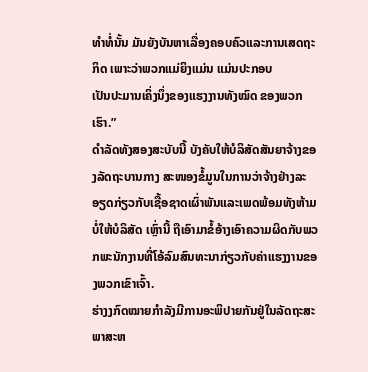ທຳທໍ່ນັ້ນ ມັນຍັງບັນຫາເລື່ອງຄອບຄົວແລະການເສດຖະກິດ ເພາະວ່າພວກແມ່ຍິງແມ່ນ ແມ່ນປະກອບ
ເປັນປະມານເຄິ່ງນຶ່ງຂອງແຮງງານທັງໝົດ ຂອງພວກເຮົາ.”
ດຳລັດທັງສອງສະບັບນີ້ ບັງຄັບໃຫ້ບໍລິສັດສັນຍາຈ້າງຂອງລັດຖະບານກາງ ສະໜອງຂໍ້ມູນໃນການວ່າຈ້າງຢ່າງລະອຽດກ່ຽວກັບເຊື້ອຊາດເຜົ່າພັນແລະເພດພ້ອມທັງຫ້າມບໍ່ໃຫ້ບໍລິສັດ ເຫຼົ່ານີ້ ຖືເອົາມາຂໍ້ອ້າງເອົາຄວາມຜິດກັບພວກພະນັກງານທີ່ໂອ້ລົມສົນທະນາກ່ຽວກັບຄ່າແຮງງານຂອງພວກເຂົາເຈົ້າ.
ຮ່າງງກົດໝາຍກຳລັງມີການອະພິປາຍກັນຢູ່ໃນລັດຖະສະພາສະຫ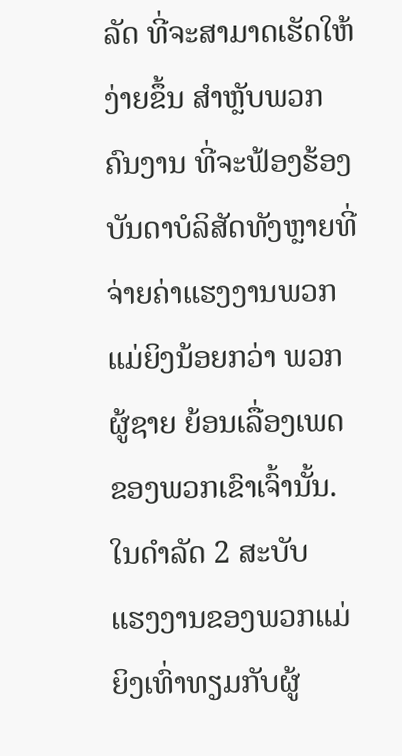ລັດ ທີ່ຈະສາມາດເຮັດໃຫ້ງ່າຍຂຶ້ນ ສຳຫຼັບພວກຄົນງານ ທີ່ຈະຟ້ອງຮ້ອງບັນດາບໍລິສັດທັງຫຼາຍທີ່ຈ່າຍຄ່າແຮງງານພວກແມ່ຍິງນ້ອຍກວ່າ ພວກຜູ້ຊາຍ ຍ້ອນເລື່ອງເພດຂອງພວກເຂົາເຈົ້ານັ້ນ.
ໃນດຳລັດ 2 ສະບັບ
ແຮງງານຂອງພວກແມ່ຍິງເທົ່າທຽມກັບຜູ້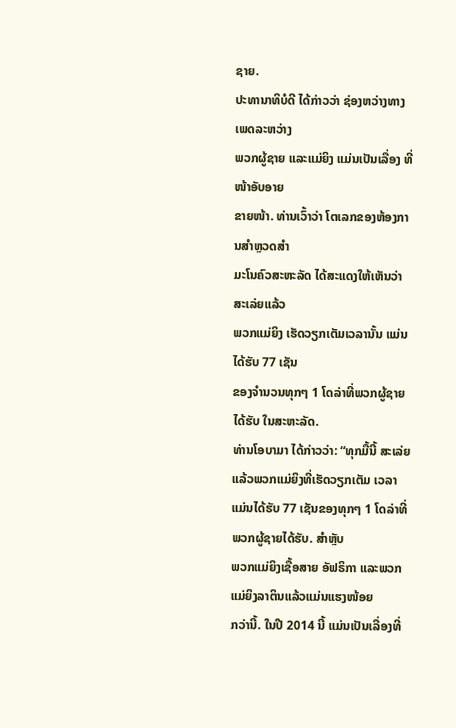ຊາຍ.
ປະທານາທິບໍດີ ໄດ້ກ່າວວ່າ ຊ່ອງຫວ່າງທາງເພດລະຫວ່າງ
ພວກຜູ້ຊາຍ ແລະແມ່ຍິງ ແມ່ນເປັນເລື່ອງ ທີ່ໜ້າອັບອາຍ
ຂາຍໜ້າ. ທ່ານເວົ້າວ່າ ໂຕເລກຂອງຫ້ອງການສຳຫຼວດສຳ
ມະໂນຄົວສະຫະລັດ ໄດ້ສະແດງໃຫ້ເຫັນວ່າ ສະເລ່ຍແລ້ວ
ພວກແມ່ຍິງ ເຮັດວຽກເຕັມເວລານັ້ນ ແມ່ນໄດ້ຮັບ 77 ເຊັນ
ຂອງຈຳນວນທຸກໆ 1 ໂດລ່າທີ່ພວກຜູ້ຊາຍໄດ້ຮັບ ໃນສະຫະລັດ.
ທ່ານໂອບາມາ ໄດ້ກ່າວວ່າ: “ທຸກມື້ນີ້ ສະເລ່ຍແລ້ວພວກແມ່ຍິງທີ່ເຮັດວຽກເຕັມ ເວລາ ແມ່ນໄດ້ຮັບ 77 ເຊັນຂອງທຸກໆ 1 ໂດລ່າທີ່ພວກຜູ້ຊາຍໄດ້ຮັບ. ສຳຫຼັບ
ພວກແມ່ຍິງເຊື້ອສາຍ ອັຟຣິກາ ແລະພວກແມ່ຍິງລາຕິນແລ້ວແມ່ນແຮງໜ້ອຍ
ກວ່ານີ້. ໃນປີ 2014 ນີ້ ແມ່ນເປັນເລື່ອງທີ່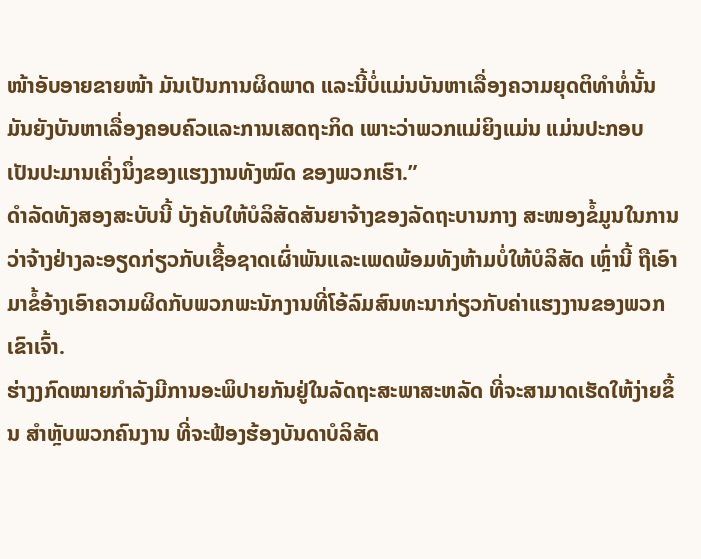ໜ້າອັບອາຍຂາຍໜ້າ ມັນເປັນການຜິດພາດ ແລະນີ້ບໍ່ແມ່ນບັນຫາເລື່ອງຄວາມຍຸດຕິທຳທໍ່ນັ້ນ ມັນຍັງບັນຫາເລື່ອງຄອບຄົວແລະການເສດຖະກິດ ເພາະວ່າພວກແມ່ຍິງແມ່ນ ແມ່ນປະກອບ
ເປັນປະມານເຄິ່ງນຶ່ງຂອງແຮງງານທັງໝົດ ຂອງພວກເຮົາ.”
ດຳລັດທັງສອງສະບັບນີ້ ບັງຄັບໃຫ້ບໍລິສັດສັນຍາຈ້າງຂອງລັດຖະບານກາງ ສະໜອງຂໍ້ມູນໃນການວ່າຈ້າງຢ່າງລະອຽດກ່ຽວກັບເຊື້ອຊາດເຜົ່າພັນແລະເພດພ້ອມທັງຫ້າມບໍ່ໃຫ້ບໍລິສັດ ເຫຼົ່ານີ້ ຖືເອົາມາຂໍ້ອ້າງເອົາຄວາມຜິດກັບພວກພະນັກງານທີ່ໂອ້ລົມສົນທະນາກ່ຽວກັບຄ່າແຮງງານຂອງພວກເຂົາເຈົ້າ.
ຮ່າງງກົດໝາຍກຳລັງມີການອະພິປາຍກັນຢູ່ໃນລັດຖະສະພາສະຫລັດ ທີ່ຈະສາມາດເຮັດໃຫ້ງ່າຍຂຶ້ນ ສຳຫຼັບພວກຄົນງານ ທີ່ຈະຟ້ອງຮ້ອງບັນດາບໍລິສັດ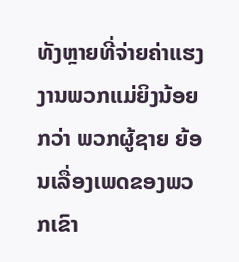ທັງຫຼາຍທີ່ຈ່າຍຄ່າແຮງງານພວກແມ່ຍິງນ້ອຍກວ່າ ພວກຜູ້ຊາຍ ຍ້ອນເລື່ອງເພດຂອງພວກເຂົາ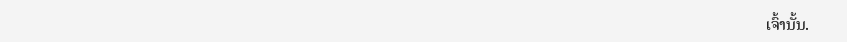ເຈົ້ານັ້ນ.